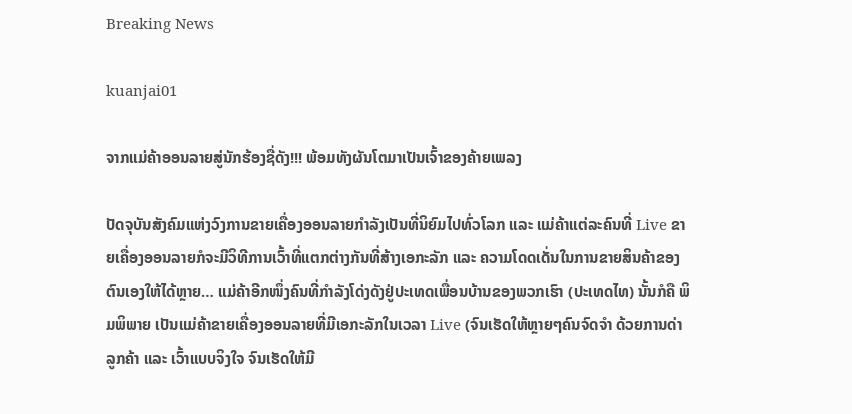Breaking News

kuanjai01

ຈາກແມ່ຄ້າອອນລາຍສູ່ນັກຮ້ອງຊື່ດັງ!!! ພ້ອມທັງຜັນໂຕມາເປັນເຈົ້າຂອງຄ້າຍເພລງ

ປັດຈຸບັນສັງຄົມແຫ່ງວົງການຂາຍເຄື່ອງອອນລາຍກໍາລັງເປັນທີ່ນິຍົມໄປທົ່ວໂລກ ແລະ ແມ່ຄ້າແຕ່ລະຄົນທີ່ Live ຂາຍເຄື່ອງອອນລາຍກໍຈະມີວິທີການເວົ້າທີ່ແຕກຕ່າງກັນທີ່ສ້າງເອກະລັກ ແລະ ຄວາມໂດດເດັ່ນໃນການຂາຍສິນຄ້າຂອງຕົນເອງໃຫ້ໄດ້ຫຼາຍ… ແມ່ຄ້າອີກໜຶ່ງຄົນທີ່ກໍາລັງໂດ່ງດັງຢູ່ປະເທດເພື່ອນບ້ານຂອງພວກເຮົາ (ປະເທດໄທ) ນັ້ນກໍຄື ພິມພິພາຍ ເປັນແມ່ຄ້າຂາຍເຄື່ອງອອນລາຍທີ່ມີເອກະລັກໃນເວລາ Live (ຈົນເຮັດໃຫ້ຫຼາຍໆຄົນຈົດຈໍາ ດ້ວຍການດ່າລູກຄ້າ ແລະ ເວົ້າແບບຈິງໃຈ ຈົນເຮັດໃຫ້ມີ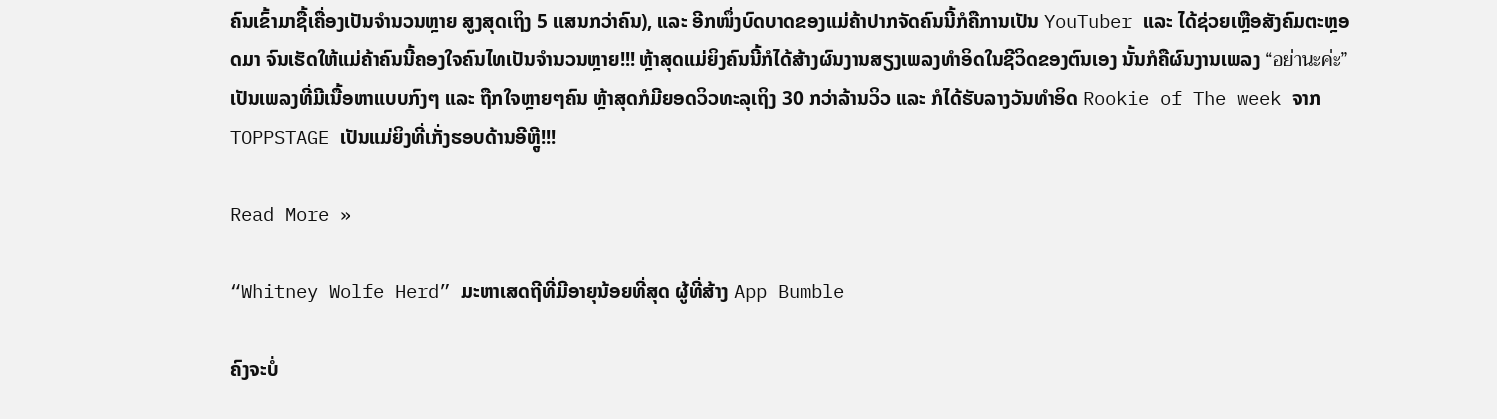ຄົນເຂົ້າມາຊື້ເຄື່ອງເປັນຈໍານວນຫຼາຍ ສູງສຸດເຖິງ 5 ແສນກວ່າຄົນ), ແລະ ອີກໜຶ່ງບົດບາດຂອງແມ່ຄ້າປາກຈັດຄົນນີ້ກໍຄືການເປັນ YouTuber ແລະ ໄດ້ຊ່ວຍເຫຼືອສັງຄົມຕະຫຼອດມາ ຈົນເຮັດໃຫ້ແມ່ຄ້າຄົນນີ້ຄອງໃຈຄົນໄທເປັນຈໍານວນຫຼາຍ!!! ຫຼ້າສຸດແມ່ຍິງຄົນນີ້ກໍໄດ້ສ້າງຜົນງານສຽງເພລງທໍາອິດໃນຊີວິດຂອງຕົນເອງ ນັ້ນກໍຄືຜົນງານເພລງ “อย่านะค่ะ” ເປັນເພລງທີ່ມີເນື້ອຫາແບບກົງໆ ແລະ ຖືກໃຈຫຼາຍໆຄົນ ຫຼ້າສຸດກໍມີຍອດວິວທະລຸເຖິງ 30 ກວ່າລ້ານວິວ ແລະ ກໍໄດ້ຮັບລາງວັນທໍາອິດ Rookie of The week ຈາກ TOPPSTAGE ເປັນແມ່ຍິງທີ່ເກັ່ງຮອບດ້ານອີຫຼູີ!!!

Read More »

“Whitney Wolfe Herd” ມະຫາເສດຖີທີ່ມີອາຍຸນ້ອຍທີ່ສຸດ ຜູ້ທີ່ສ້າງ App Bumble

ຄົງຈະບໍ່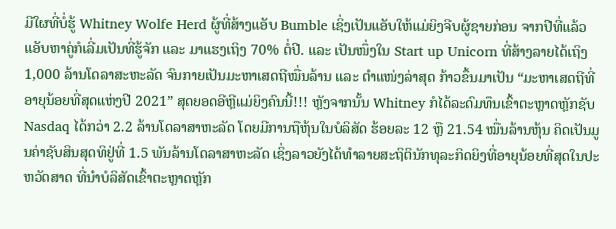ມີໃຜທີ່ບໍ່ຮູ້ Whitney Wolfe Herd ຜູ້ທີ່ສ້າງແອັບ Bumble ເຊິ່ງເປັນແອັບໃຫ້ແມ່ຍິງຈີບຜູ້ຊາຍກ່ອນ ຈາກປີທີ່ແລ້ວແອັບຫາຄູ່ກໍເລີ່ມເປັນທີ່ຮູ້ຈັກ ແລະ ມາແຮງເຖິງ 70% ຕໍ່ປີ. ແລະ ເປັນໜຶ່ງໃນ Start up Unicorn ທີ່ສ້າງລາຍໄດ້ເຖິງ 1,000 ລ້ານໂດລາສະຫະລັດ ຈົນກາຍເປັນມະຫາເສດຖີໝື່ນລ້ານ ແລະ ຕໍາແໜ່ງລ່າສຸດ ກ້າວຂຶ້ນມາເປັນ “ມະຫາເສດຖີທີ່ອາຍຸນ້ອຍທີ່ສຸດແຫ່ງປີ 2021” ສຸດຍອດອີຫຼີແມ່ຍິງຄົນນີ້!!! ຫຼັງຈາກນັ້ນ Whitney ກໍໄດ້ລະດົມທຶນເຂົ້າຕະຫຼາດຫຼັກຊັບ Nasdaq ໄດ້ກວ່າ 2.2 ລ້ານໂດລາສາຫະລັດ ໂດຍມີການຖືຫຸ້ນໃນບໍລິສັດ ຮ້ອຍລະ 12 ຫຼື 21.54 ໝື່ນລ້ານຫຸ້ນ ຄິດເປັນມູນຄ່າຊັບສິນສຸດທິຢູ່ທີ່ 1.5 ພັນລ້ານໂດລາສາຫະລັດ ເຊິ່ງລາວຍັງໄດ້ທໍາລາຍສະຖິຕິນັກທຸລະກິດຍິງທີ່ອາຍຸນ້ອຍທີ່ສຸດໃນປະຫວັດສາດ ທີ່ນໍາບໍລິສັດເຂົ້າຕະຫຼາດຫຼັກ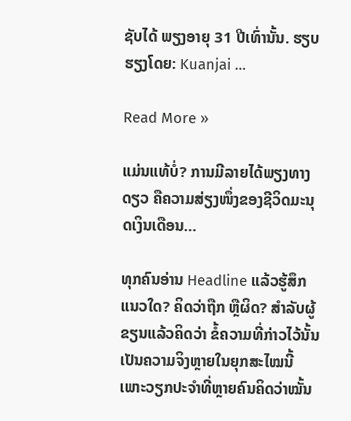ຊັບໄດ້ ພຽງອາຍຸ 31 ປີເທົ່ານັ້ນ. ຮຽບຮຽງໂດຍ: Kuanjai …

Read More »

ແມ່ນແທ້ບໍ່? ການມີລາຍໄດ້ພຽງທາງດຽວ ຄືຄວາມສ່ຽງໜຶ່ງຂອງຊີວິດມະນຸດເງິນເດືອນ…

ທຸກຄົນອ່ານ Headline ແລ້ວຮູ້ສຶກແນວໃດ? ຄິດວ່າຖືກ ຫຼືຜິດ? ສໍາລັບຜູ້ຂຽນແລ້ວຄິດວ່າ ຂໍ້ຄວາມທີ່ກ່າວໄວ້ນັ້ນເປັນຄວາມຈິງຫຼາຍໃນຍຸກສະໄໝນີ້ ເພາະວຽກປະຈໍາທີ່ຫຼາຍຄົນຄິດວ່າໝັ້ນ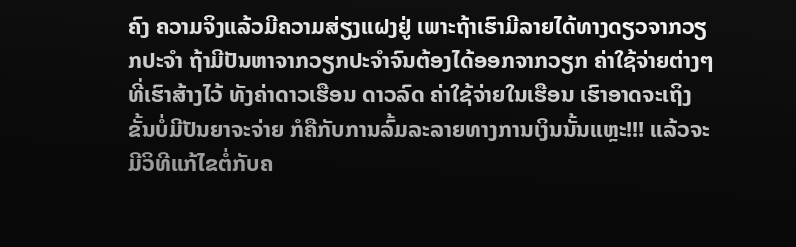ຄົງ ຄວາມຈິງແລ້ວມີຄວາມສ່ຽງແຝງຢູ່ ເພາະຖ້າເຮົາມີລາຍໄດ້ທາງດຽວຈາກວຽກປະຈໍາ ຖ້າມີປັນຫາຈາກວຽກປະຈໍາຈົນຕ້ອງໄດ້ອອກຈາກວຽກ ຄ່າໃຊ້ຈ່າຍຕ່າງໆ ທີ່ເຮົາສ້າງໄວ້ ທັງຄ່າດາວເຮືອນ ດາວລົດ ຄ່າໃຊ້ຈ່າຍໃນເຮືອນ ເຮົາອາດຈະເຖິງຂັ້ນບໍ່ມີປັນຍາຈະຈ່າຍ ກໍຄືກັບການລົ້ມລະລາຍທາງການເງິນນັ້ນແຫຼະ!!! ແລ້ວຈະມີວິທີແກ້ໄຂຕໍ່ກັບຄ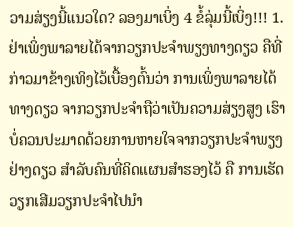ວາມສ່ຽງນີ້ແນວໃດ? ລອງມາເບິ່ງ 4 ຂໍ້ລຸ່ມນີ້ເບິ່ງ!!! 1. ຢ່າເພິ່ງພາລາຍໄດ້ຈາກວຽກປະຈໍາພຽງທາງດຽວ ຄືທີ່ກ່າວມາຂ້າງເທິງໄວ້ເບື້ອງຕົ້ນວ່າ ການເພິ່ງພາລາຍໄດ້ທາງດຽວ ຈາກວຽກປະຈໍາຖືວ່າເປັນຄວາມສ່ຽງສູງ ເຮົາບໍ່ຄວນປະມາດດ້ວຍການຫາຍໃຈຈາກວຽກປະຈໍາພຽງຢ່າງດຽວ ສໍາລັບຄົນທີ່ຄິດແຜນສໍາຮອງໄວ້ ຄື ການເຮັດວຽກເສີມວຽກປະຈໍາໄປນໍາ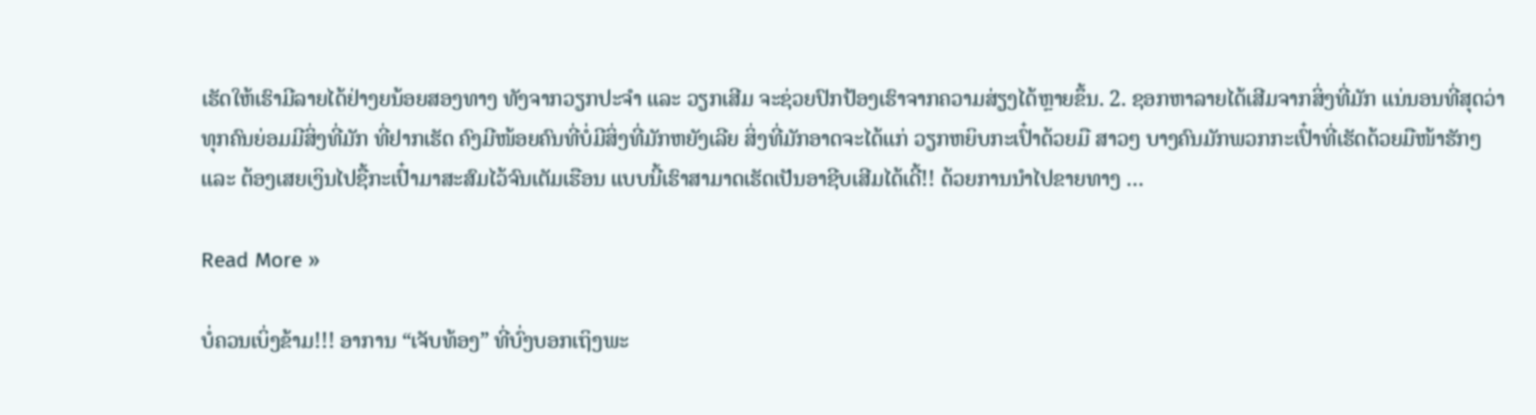ເຮັດໃຫ້ເຮົາມີລາຍໄດ້ຢ່າງຍນ້ອຍສອງທາງ ທັງຈາກວຽກປະຈໍາ ແລະ ວຽກເສີມ ຈະຊ່ວຍປົກປ້ອງເຮົາຈາກຄວາມສ່ຽງໄດ້ຫຼາຍຂຶ້ນ. 2. ຊອກຫາລາຍໄດ້ເສີມຈາກສິ່ງທີ່ມັກ ແນ່ນອນທີ່ສຸດວ່າ ທຸກຄົນຍ່ອມມີສິ່ງທີ່ມັກ ທີ່ຢາກເຮັດ ຄົງມີໜ້ອຍຄົນທີ່ບໍ່ມີສິ່ງທີ່ມັກຫຍັງເລີຍ ສິ່ງທີ່ມັກອາດຈະໄດ້ແກ່ ວຽກຫຍິບກະເປົ໋າດ້ວຍມື ສາວໆ ບາງຄົນມັກພວກກະເປົ໋າທີ່ເຮັດດ້ວຍມືໜ້າຮັກໆ ແລະ ຕ້ອງເສຍເງິນໄປຊື້ກະເປົ໋າມາສະສົມໄວ້ຈົນເຕັມເຮືອນ ແບບນີ້ເຮົາສາມາດເຮັດເປັນອາຊີບເສີມໄດ້ເດີ້!! ດ້ວຍການນໍາໄປຂາຍທາງ …

Read More »

ບໍ່ຄວນເບິ່ງຂ້າມ!!! ອາການ “ເຈັບທ້ອງ” ທີ່ບົ່ງບອກເຖິງພະ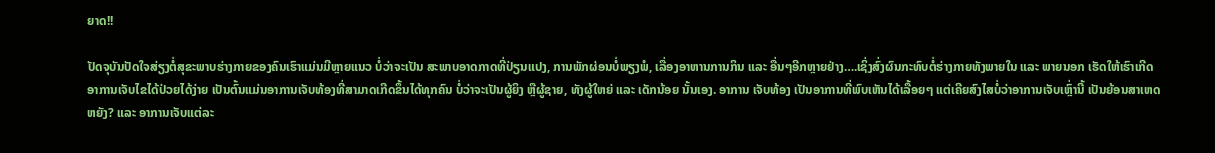ຍາດ!!

ປັດຈຸບັນປັດໃຈສ່ຽງຕໍ່ສຸຂະພາບຮ່າງກາຍຂອງຄົນເຮົາແມ່ນມີຫຼາຍແນວ ບໍ່ວ່າຈະເປັນ ສະພາບອາດກາດທີ່ປ່ຽນແປງ, ການພັກຜ່ອນບໍ່ພຽງພໍ, ເລື່ອງອາຫານການກິນ ແລະ ອື່ນໆອີກຫຼາຍຢ່າງ….ເຊິ່ງສົ່ງຜົນກະທົບຕໍ່ຮ່າງກາຍທັງພາຍໃນ ແລະ ພາຍນອກ ເຮັດໃຫ້ເຮົາເກີດອາການເຈັບໄຂໄດ້ປ່ວຍໄດ້ງ່າຍ ເປັນຕົ້ນແມ່ນອາການເຈັບທ້ອງທີ່ສາມາດເກີດຂຶ້ນໄດ້ທຸກຄົນ ບໍ່ວ່າຈະເປັນຜູ້ຍິງ ຫຼືຜູ້ຊາຍ, ທັງຜູ້ໃຫຍ່ ແລະ ເດັກນ້ອຍ ນັ້ນເອງ. ອາການ ເຈັບທ້ອງ ເປັນອາການທີ່ພົບເຫັນໄດ້ເລື້ອຍໆ ແຕ່ເຄີຍສົງໄສບໍ່ວ່າອາການເຈັບເຫຼົ່ານີ້ ເປັນຍ້ອນສາເຫດຫຍັງ? ແລະ ອາການເຈັບແຕ່ລະ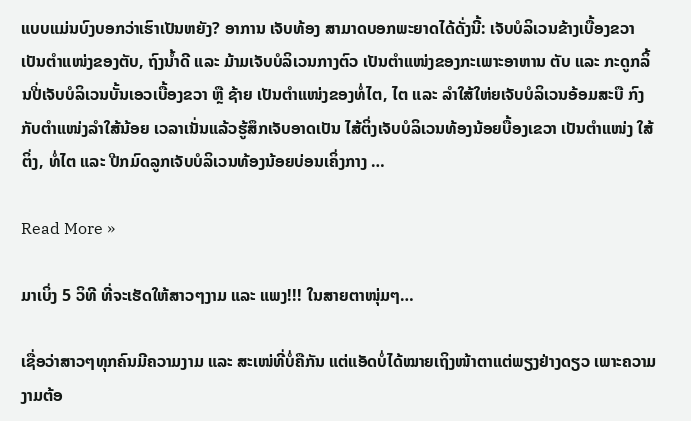ແບບແມ່ນບົງບອກວ່າເຮົາເປັນຫຍັງ? ອາການ ເຈັບທ້ອງ ສາມາດບອກພະຍາດໄດ້ດັ່ງນີ້: ເຈັບບໍລິເວນຂ້າງເບື້ອງຂວາ ເປັນຕຳແໜ່ງຂອງຕັບ, ຖົງນໍ້າດີ ແລະ ມ້າມເຈັບບໍລິເວນກາງຕົວ ເປັນຕຳແໜ່ງຂອງກະເພາະອາຫານ ຕັບ ແລະ ກະດູກລິ້ນປີ່ເຈັບບໍລິເວນບັ້ນເອວເບື້ອງຂວາ ຫຼື ຊ້າຍ ເປັນຕຳແໜ່ງຂອງທໍ່ໄຕ, ໄຕ ແລະ ລຳໃສ້ໃຫ່ຍເຈັບບໍລິເວນອ້ອມສະບື ກົງກັບຕຳແໜ່ງລຳໃສ້ນ້ອຍ ເວລາເນັ່ນແລ້ວຮູ້ສຶກເຈັບອາດເປັນ ໄສ້ຕິ່ງເຈັບບໍລິເວນທ້ອງນ້ອຍບື້ອງເຂວາ ເປັນຕຳແໜ່ງ ໃສ້ຕິ່ງ, ທໍ່ໄຕ ແລະ ປີກມົດລູກເຈັບບໍລິເວນທ້ອງນ້ອຍບ່ອນເຄິ່ງກາງ …

Read More »

ມາເບິ່ງ 5 ວິທີ ທີ່ຈະເຮັດໃຫ້ສາວໆງາມ ແລະ ແພງ!!! ໃນສາຍຕາໜຸ່ມໆ…

ເຊື່ອວ່າສາວໆທຸກຄົນມີຄວາມງາມ ແລະ ສະເໜ່ທີ່ບໍ່ຄືກັນ ແຕ່ແອັດບໍ່ໄດ້ໝາຍເຖິງໜ້າຕາແຕ່ພຽງຢ່າງດຽວ ເພາະຄວາມງາມຕ້ອ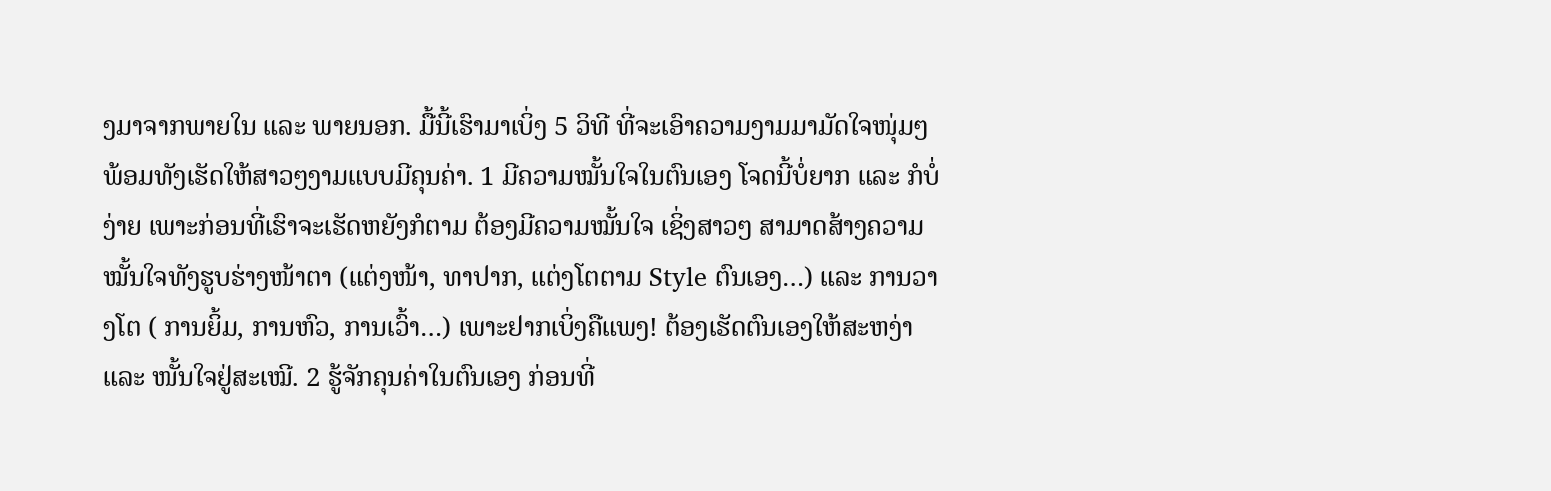ງມາຈາກພາຍໃນ ແລະ ພາຍນອກ. ມື້ນີ້ເຮົາມາເບິ່ງ 5 ວິທີ ທີ່ຈະເອົາຄວາມງາມມາມັດໃຈໜຸ່ມໆ ພ້ອມທັງເຮັດໃຫ້ສາວໆງາມແບບມີຄຸນຄ່າ. 1 ມີຄວາມໝັ້ນໃຈໃນຕົນເອງ ໂຈດນີ້ບໍ່ຍາກ ແລະ ກໍບໍ່ງ່າຍ ເພາະກ່ອນທີ່ເຮົາຈະເຮັດຫຍັງກໍຕາມ ຕ້ອງມີຄວາມໝັ້ນໃຈ ເຊິ່ງສາວໆ ສາມາດສ້າງຄວາມໝັ້ນໃຈທັງຮູບຮ່າງໜ້າຕາ (ແຕ່ງໜ້າ, ທາປາກ, ແຕ່ງໂຕຕາມ Style ຕົນເອງ…) ແລະ ການວາງໂຕ ( ການຍິ້ມ, ການຫົວ, ການເວົ້າ…) ເພາະຢາກເບິ່ງຄືແພງ! ຕ້ອງເຮັດຕົນເອງໃຫ້ສະຫງ່າ ແລະ ໜັ້ນໃຈຢູ່ສະເໝີ. 2 ຮູ້ຈັກຄຸນຄ່າໃນຕົນເອງ ກ່ອນທີ່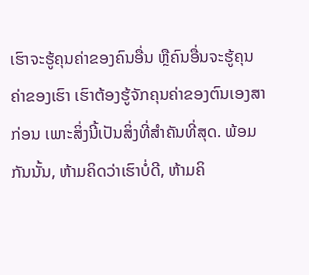ເຮົາຈະຮູ້ຄຸນຄ່າຂອງຄົນອື່ນ ຫຼືຄົນອື່ນຈະຮູ້ຄຸນຄ່າຂອງເຮົາ ເຮົາຕ້ອງຮູ້ຈັກຄຸນຄ່າຂອງຕົນເອງສາກ່ອນ ເພາະສິ່ງນີ້ເປັນສິ່ງທີ່ສຳຄັນທີ່ສຸດ. ພ້ອມກັນນັ້ນ, ຫ້າມຄິດວ່າເຮົາບໍ່ດີ, ຫ້າມຄິ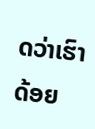ດວ່າເຮົາດ້ອຍ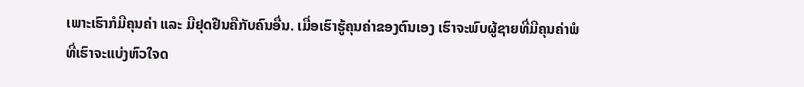ເພາະເຮົາກໍມີຄຸນຄ່າ ແລະ ມີຢຸດຢືນຄືກັບຄົນອື່ນ. ເມື່ອເຮົາຮູ້ຄຸນຄ່າຂອງຕົນເອງ ເຮົາຈະພົບຜູ້ຊາຍທີ່ມີຄຸນຄ່າພໍທີ່ເຮົາຈະແບ່ງຫົວໃຈດ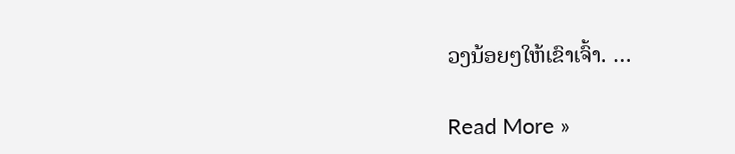ວງນ້ອຍໆໃຫ້ເຂົາເຈົ້າ. …

Read More »